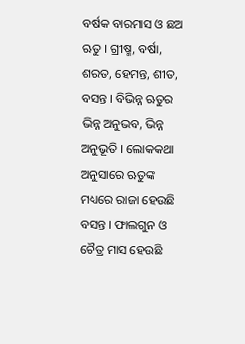ବର୍ଷକ ବାରମାସ ଓ ଛଅ ଋତୁ । ଗ୍ରୀଷ୍ମ, ବର୍ଷା, ଶରତ, ହେମନ୍ତ, ଶୀତ, ବସନ୍ତ । ବିଭିନ୍ନ ଋତୁର ଭିନ୍ନ ଅନୁଭବ, ଭିନ୍ନ ଅନୁଭୂତି । ଲୋକକଥା ଅନୁସାରେ ଋତୁଙ୍କ ମଧ୍ୟରେ ରାଜା ହେଉଛି ବସନ୍ତ । ଫାଲଗୁନ ଓ ଚୈତ୍ର ମାସ ହେଉଛି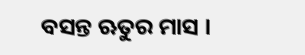ବସନ୍ତ ଋତୁର ମାସ ।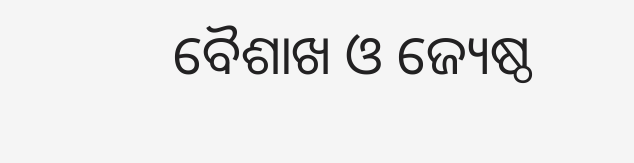ବୈଶାଖ ଓ ଜ୍ୟେଷ୍ଠ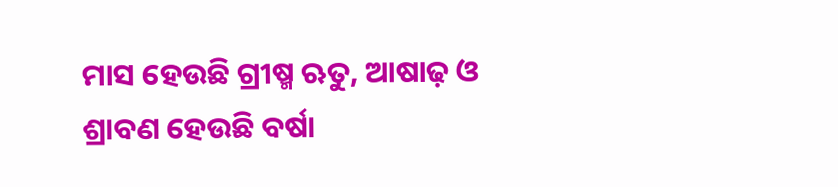ମାସ ହେଉଛି ଗ୍ରୀଷ୍ମ ଋତୁ, ଆଷାଢ଼ ଓ ଶ୍ରାବଣ ହେଉଛି ବର୍ଷା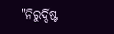"ନିରୁର୍ଦ୍ଦିଷ୍ଟ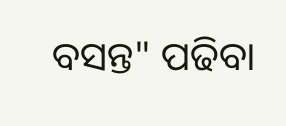ବସନ୍ତ" ପଢିବା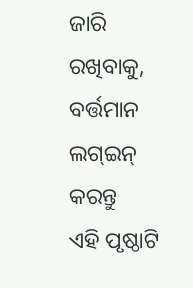ଜାରି ରଖିବାକୁ, ବର୍ତ୍ତମାନ ଲଗ୍ଇନ୍ କରନ୍ତୁ
ଏହି ପୃଷ୍ଠାଟି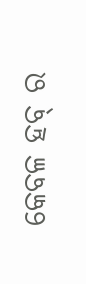କେବଳ ହବ୍ ର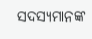ସଦସ୍ୟମାନଙ୍କ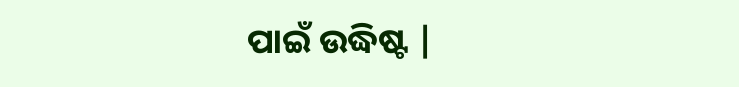ପାଇଁ ଉଦ୍ଧିଷ୍ଟ |